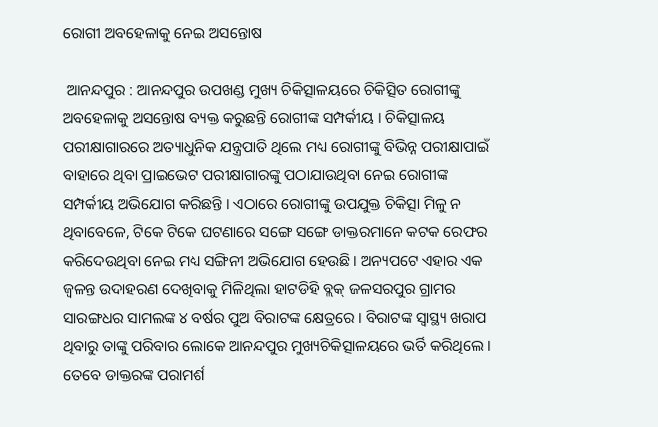ରୋଗୀ ଅବହେଳାକୁ ନେଇ ଅସନ୍ତୋଷ

 ଆନନ୍ଦପୁର : ଆନନ୍ଦପୁର ଉପଖଣ୍ଡ ମୁଖ୍ୟ ଚିକିତ୍ସାଳୟରେ ଚିକିତ୍ସିତ ରୋଗୀଙ୍କୁ ଅବହେଳାକୁ ଅସନ୍ତୋଷ ବ୍ୟକ୍ତ କରୁଛନ୍ତି ରୋଗୀଙ୍କ ସମ୍ପର୍କୀୟ । ଚିକିତ୍ସାଳୟ ପରୀକ୍ଷାଗାରରେ ଅତ୍ୟାଧୁନିକ ଯନ୍ତ୍ରପାତି ଥିଲେ ମଧ୍ୟ ରୋଗୀଙ୍କୁ ବିଭିନ୍ନ ପରୀକ୍ଷାପାଇଁ ବାହାରେ ଥିବା ପ୍ରାଇଭେଟ ପରୀକ୍ଷାଗାରଙ୍କୁ ପଠାଯାଉଥିବା ନେଇ ରୋଗୀଙ୍କ ସମ୍ପର୍କୀୟ ଅଭିଯୋଗ କରିଛନ୍ତି । ଏଠାରେ ରୋଗୀଙ୍କୁ ଉପଯୁକ୍ତ ଚିକିତ୍ସା ମିଳୁ ନ ଥିବାବେଳେ, ଟିକେ ଟିକେ ଘଟଣାରେ ସଙ୍ଗେ ସଙ୍ଗେ ଡାକ୍ତରମାନେ କଟକ ରେଫର କରିଦେଉଥିବା ନେଇ ମଧ୍ୟ ସଙ୍ଗିନୀ ଅଭିଯୋଗ ହେଉଛି । ଅନ୍ୟପଟେ ଏହାର ଏକ ଜ୍ୱଳନ୍ତ ଉଦାହରଣ ଦେଖିବାକୁ ମିଳିଥିଲା ହାଟଡିହି ବ୍ଲକ୍ ଜଳସରପୁର ଗ୍ରାମର ସାରଙ୍ଗଧର ସାମଲଙ୍କ ୪ ବର୍ଷର ପୁଅ ବିରାଟଙ୍କ କ୍ଷେତ୍ରରେ । ବିରାଟଙ୍କ ସ୍ୱାସ୍ଥ୍ୟ ଖରାପ ଥିବାରୁ ତାଙ୍କୁ ପରିବାର ଲୋକେ ଆନନ୍ଦପୁର ମୁଖ୍ୟଚିକିତ୍ସାଳୟରେ ଭର୍ତି କରିଥିଲେ । ତେବେ ଡାକ୍ତରଙ୍କ ପରାମର୍ଶ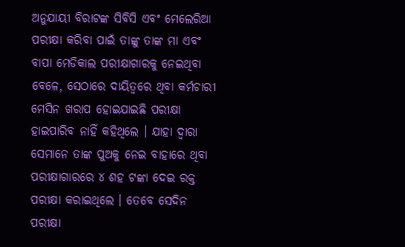ଅନୁଯାୟୀ ବିରାଟଙ୍କ ସିବିସି ଏବଂ ମେଲେରିଆ ପରୀକ୍ଷା କରିବା ପାଇଁ ତାଙ୍କୁ ତାଙ୍କ ମା ଏବଂ ବାପା ମେଡିକାଲ ପରୀକ୍ଷାଗାରକୁ ନେଇଥିବା ବେଳେ, ସେଠାରେ ଦାୟିତ୍ୱରେ ଥିବା କର୍ମଚାରୀ ମେସିନ ଖରାପ ହୋଇଯାଇଛି ପରୀକ୍ଷା ହାଇପାରିବ ନାହିଁ କହିଥିଲେ । ଯାହା ଦ୍ୱାରା ସେମାନେ ତାଙ୍କ ପୁଅକୁ ନେଇ ବାହାରେ ଥିବା ପରୀକ୍ଷାଗାରରେ ୪ ଶହ ଟଙ୍କା ଦେଇ ରକ୍ତ ପରୀକ୍ଷା କରାଇଥିଲେ । ତେବେ ସେଦିନ ପରୀକ୍ଷା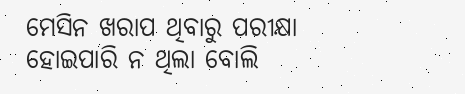ମେସିନ ଖରାପ ଥିବାରୁ ପରୀକ୍ଷା ହୋଇପାରି ନ ଥିଲା ବୋଲି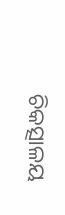ଚିକତ୍ସାଳୟ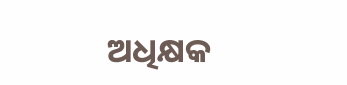ଅଧିକ୍ଷକ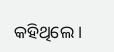କହିଥିଲେ ।